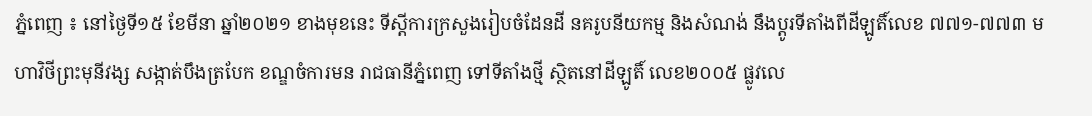ភ្នំពេញ ៖ នៅថ្ងៃទី១៥ ខែមីនា ឆ្នាំ២០២១ ខាងមុខនេះ ទីស្តីការក្រសួងរៀបចំដែនដី នគរូបនីយកម្ម និងសំណង់ នឹងប្តូរទីតាំងពីដីឡូតិ៍លេខ ៧៧១-៧៧៣ មហាវិថីព្រះមុនីវង្ស សង្កាត់បឹងត្របែក ខណ្ឌចំការមន រាជធានីភ្នំពេញ ទៅទីតាំងថ្មី ស្ថិតនៅដីឡូតិ៍ លេខ២០០៥ ផ្លូវលេ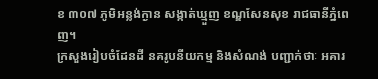ខ ៣០៧ ភូមិអន្លង់ក្ងាន សង្កាត់ឃ្មួញ ខណ្ឌសែនសុខ រាជធានីភ្នំពេញ។
ក្រសួងរៀបចំដែនដី នគរូបនីយកម្ម និងសំណង់ បញ្ជាក់ថាៈ អគារ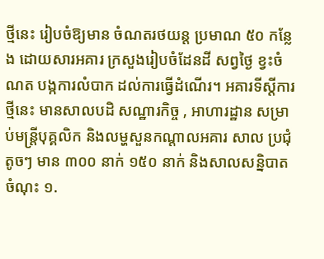ថ្មីនេះ រៀបចំឱ្យមាន ចំណតរថយន្ត ប្រមាណ ៥០ កន្លែង ដោយសារអគារ ក្រសួងរៀបចំដែនដី សព្វថៃ្ង ខ្វះចំណត បង្កការលំបាក ដល់ការធើ្វដំណើរ។ អគារទីស្តីការថ្មីនេះ មានសាលបដិ សណ្ឋារកិច្ច , អាហារដ្ឋាន សម្រាប់មន្ត្រីបុគ្គលិក និងលម្ហសួនកណ្តាលអគារ សាល ប្រជុំតូចៗ មាន ៣០០ នាក់ ១៥០ នាក់ និងសាលសន្និបាត ចំណុះ ១.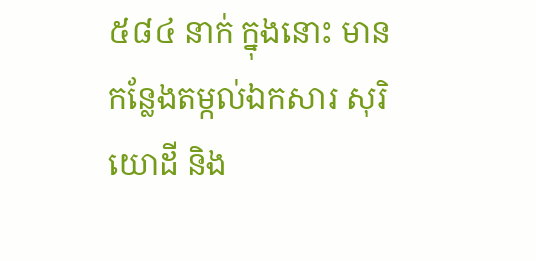៥៨៤ នាក់ ក្នុងនោះ មានកន្លែងតម្កល់ឯកសារ សុរិយោដី និង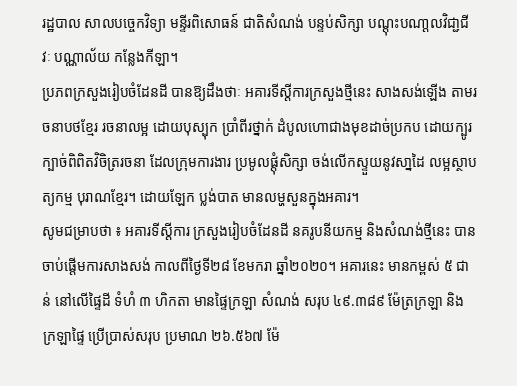រដ្ឋបាល សាលបច្ចេកវិទ្យា មន្ទីរពិសោធន៍ ជាតិសំណង់ បន្ទប់សិក្សា បណ្តុះបណា្តលវិជា្ជជីវៈ បណ្ណាល័យ កន្លែងកីឡា។
ប្រភពក្រសួងរៀបចំដែនដី បានឱ្យដឹងថាៈ អគារទីស្តីការក្រសួងថ្មីនេះ សាងសង់ឡើង តាមរចនាបថខ្មែរ រចនាលម្អ ដោយបុស្បុក ប្រាំពីរថ្នាក់ ដំបូលហោជាងមុខដាច់ប្រកប ដោយក្បូរក្បាច់ពិពិតវិចិត្ររចនា ដែលក្រុមការងារ ប្រមូលផ្តុំសិក្សា ចង់លើកស្ទួយនូវសា្នដៃ លម្អស្ថាបត្យកម្ម បុរាណខ្មែរ។ ដោយឡែក ប្លង់បាត មានលម្ហសួនក្នុងអគារ។
សូមជម្រាបថា ៖ អគារទីស្តីការ ក្រសួងរៀបចំដែនដី នគរូបនីយកម្ម និងសំណង់ថ្មីនេះ បានចាប់ផ្តើមការសាងសង់ កាលពីថ្ងៃទី២៨ ខែមករា ឆ្នាំ២០២០។ អគារនេះ មានកម្ពស់ ៥ ជាន់ នៅលើផ្ទៃដី ទំហំ ៣ ហិកតា មានផ្ទៃក្រឡា សំណង់ សរុប ៤៩.៣៨៩ ម៉ែត្រក្រឡា និងក្រឡាផ្ទៃ ប្រើប្រាស់សរុប ប្រមាណ ២៦.៥៦៧ ម៉ែ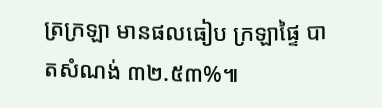ត្រក្រឡា មានផលធៀប ក្រឡាផ្ទៃ បាតសំណង់ ៣២.៥៣%៕